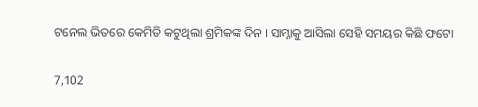ଟନେଲ ଭିତରେ କେମିତି କଟୁଥିଲା ଶ୍ରମିକଙ୍କ ଦିନ । ସାମ୍ନାକୁ ଆସିଲା ସେହି ସମୟର କିଛି ଫଟୋ

7,102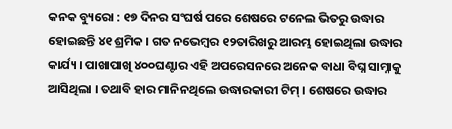କନକ ବ୍ୟୁରୋ : ୧୭ ଦିନର ସଂଘର୍ଷ ପରେ ଶେଷରେ ଟନେଲ ଭିତରୁ ଉଦ୍ଧାର ହୋଇଛନ୍ତି ୪୧ ଶ୍ରମିକ । ଗତ ନଭେମ୍ବର ୧୨ତାରିଖରୁ ଆରମ୍ଭ ହୋଇଥିଲା ଉଦ୍ଧାର କାର୍ଯ୍ୟ । ପାଖାପାଖି ୪୦୦ଘଣ୍ଟାର ଏହି ଅପରେସନରେ ଅନେକ ବାଧା ବିଘ୍ନ ସାମ୍ନାକୁ ଆସିଥିଲା । ତଥାବି ହାର ମାନିନଥିଲେ ଉଦ୍ଧାରକାରୀ ଟିମ୍ । ଶେଷରେ ଉଦ୍ଧାର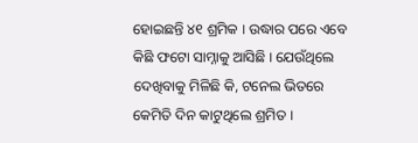ହୋଇଛନ୍ତି ୪୧ ଶ୍ରମିକ । ଉଦ୍ଧାର ପରେ ଏବେ କିଛି ଫଟୋ ସାମ୍ନାକୁ ଆସିଛି । ଯେଉଁଥିଲେ ଦେଖିବାକୁ ମିଳିଛି କି, ଟନେଲ ଭିତରେ କେମିତି ଦିନ କାଟୁଥିଲେ ଶ୍ରମିତ ।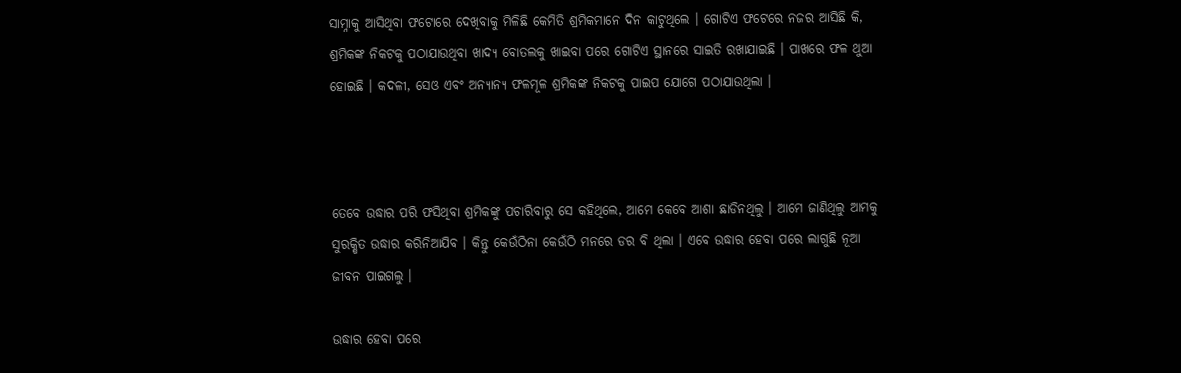ସାମ୍ନାକୁ ଆସିଥିବା ଫଟୋରେ ଦେଖିବାକୁ ମିଳିଛି କେମିତି ଶ୍ରମିକମାନେ ଦିନ କାଟୁଥିଲେ । ଗୋଟିଏ ଫଟେରେ ନଜର ଆସିଛି କି, ଶ୍ରମିକଙ୍କ ନିକଟକୁ ପଠାଯାଉଥିବା ଖାଦ୍ୟ ବୋତଲକୁ ଖାଇବା ପରେ ଗୋଟିଏ ସ୍ଥାନରେ ସାଇତି ରଖାଯାଇଛି । ପାଖରେ ଫଳ ଥୁଆ ହୋଇଛି । କଦଳୀ, ସେଓ ଏବଂ ଅନ୍ୟାନ୍ୟ ଫଳମୂଳ ଶ୍ରମିକଙ୍କ ନିକଟକୁ ପାଇପ ଯୋଗେ ପଠାଯାଉଥିଲା ।



ତେବେ ଉଦ୍ଧାର ପରି ଫସିଥିବା ଶ୍ରମିକଙ୍କୁ ପଚାରିବାରୁ ସେ କହିଥିଲେ, ଆମେ କେବେ ଆଶା ଛାଡିନଥିଲୁ । ଆମେ ଜାଣିଥିଲୁ ଆମକୁ ସୁରକ୍ଷିତ ଉଦ୍ଧାର କରିନିଆଯିବ । କିନ୍ତୁ କେଉଁଠିନା କେଉଁଠି ମନରେ ଡର ବି ଥିଲା । ଏବେ ଉଦ୍ଧାର ହେବା ପରେ ଲାଗୁଛି ନୂଆ ଜୀବନ ପାଇଗଲୁ ।

ଉଦ୍ଧାର ହେବା ପରେ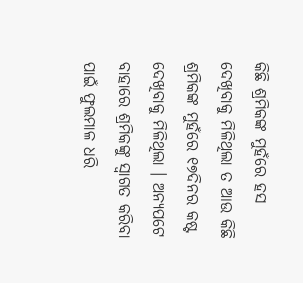କିଛି ଶ୍ରମିକଙ୍କ ମୁହଁରେ ହସ ଦେଖିବାକୁ ମିଳିଥିଲା ତ ଆଉ କିଛି ଶ୍ରମିକଙ୍କ ମୁହଁରେ ୧୭ଦିନର କଷ୍ଟ ଦେଖିବାକୁ ମିଳିଥିଲା । ଅନ୍ୟପଟେ ବାହାରେ ଶ୍ରମିକଙ୍କୁ ସ୍ୱାଗତ କରିବା ପାଇଁ ଫୁଲମାଳ ଧରି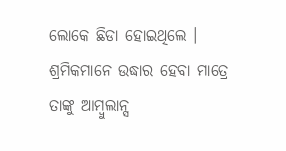ଲୋକେ ଛିଡା ହୋଇଥିଲେ । ଶ୍ରମିକମାନେ ଉଦ୍ଧାର ହେବା ମାତ୍ରେ ତାଙ୍କୁ ଆମ୍ବୁଲାନ୍ସ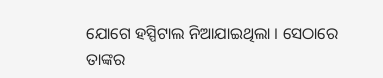ଯୋଗେ ହସ୍ପିଟାଲ ନିଆଯାଇଥିଲା । ସେଠାରେ ତାଙ୍କର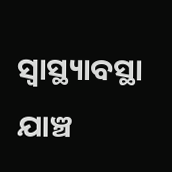ସ୍ୱାସ୍ଥ୍ୟାବସ୍ଥା ଯାଞ୍ଚ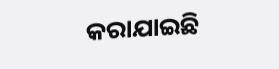କରାଯାଇଛି